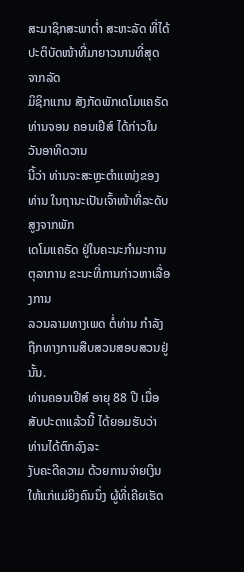ສະມາຊິກສະພາຕ່ຳ ສະຫະລັດ ທີ່ໄດ້ປະຕິບັດໜ້າທີ່ມາຍາວນານທີ່ສຸດ ຈາກລັດ
ມິຊິກແກນ ສັງກັດພັກເດໂມແຄຣັດ ທ່ານຈອນ ຄອນເຢີສ໌ ໄດ້ກ່າວໃນວັນອາທິດວານ
ນີ້ວ່າ ທ່ານຈະສະຫຼະຕຳແໜ່ງຂອງທ່ານ ໃນຖານະເປັນເຈົ້າໜ້າທີ່ລະດັບສູງຈາກພັກ
ເດໂມແຄຣັດ ຢູ່ໃນຄະນະກຳມະການຕຸລາການ ຂະນະທີ່ການກ່າວຫາເລື່ອງການ
ລວນລາມທາງເພດ ຕໍ່ທ່ານ ກຳລັງຖືກທາງການສືບສວນສອບສວນຢູ່ນັ້ນ.
ທ່ານຄອນເຢີສ໌ ອາຍຸ 88 ປີ ເມື່ອສັບປະດາແລ້ວນີ້ ໄດ້ຍອມຮັບວ່າ ທ່ານໄດ້ຕົກລົງລະ
ງັບຄະດີຄວາມ ດ້ວຍການຈ່າຍເງິນໃຫ້ແກ່ແມ່ຍິງຄົນນຶ່ງ ຜູ້ທີ່ເຄີຍເຮັດ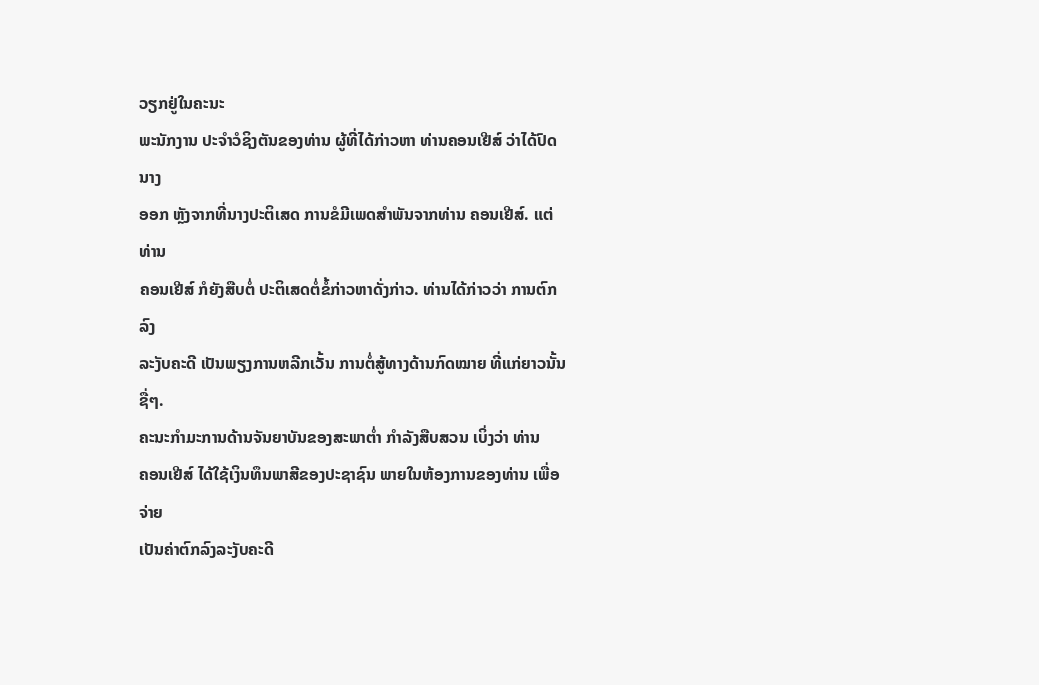ວຽກຢູ່ໃນຄະນະ
ພະນັກງານ ປະຈຳວໍຊິງຕັນຂອງທ່ານ ຜູ້ທີ່ໄດ້ກ່າວຫາ ທ່ານຄອນເຢີສ໌ ວ່າໄດ້ປົດນາງ
ອອກ ຫຼັງຈາກທີ່ນາງປະຕິເສດ ການຂໍມີເພດສຳພັນຈາກທ່ານ ຄອນເຢີສ໌. ແຕ່ທ່ານ
ຄອນເຢີສ໌ ກໍຍັງສືບຕໍ່ ປະຕິເສດຕໍ່ຂໍ້ກ່າວຫາດັ່ງກ່າວ. ທ່ານໄດ້ກ່າວວ່າ ການຕົກລົງ
ລະງັບຄະດີ ເປັນພຽງການຫລີກເວັ້ນ ການຕໍ່ສູ້ທາງດ້ານກົດໝາຍ ທີ່ແກ່ຍາວນັ້ນຊື່ໆ.
ຄະນະກຳມະການດ້ານຈັນຍາບັນຂອງສະພາຕ່ຳ ກຳລັງສືບສວນ ເບິ່ງວ່າ ທ່ານ
ຄອນເຢີສ໌ ໄດ້ໃຊ້ເງິນທຶນພາສີຂອງປະຊາຊົນ ພາຍໃນຫ້ອງການຂອງທ່ານ ເພື່ອຈ່າຍ
ເປັນຄ່າຕົກລົງລະງັບຄະດີ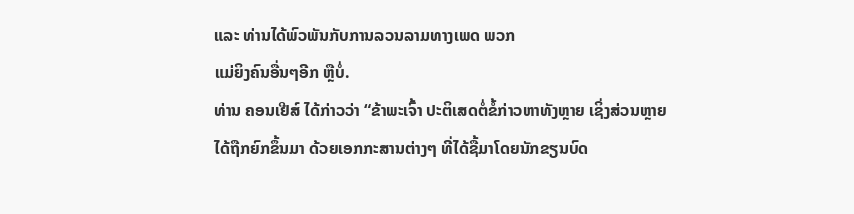ແລະ ທ່ານໄດ້ພົວພັນກັບການລວນລາມທາງເພດ ພວກ
ແມ່ຍິງຄົນອື່ນໆອີກ ຫຼືບໍ່.
ທ່ານ ຄອນເຢີສ໌ ໄດ້ກ່າວວ່າ “ຂ້າພະເຈົ້າ ປະຕິເສດຕໍ່ຂໍ້ກ່າວຫາທັງຫຼາຍ ເຊິ່ງສ່ວນຫຼາຍ
ໄດ້ຖືກຍົກຂຶ້ນມາ ດ້ວຍເອກກະສານຕ່າງໆ ທີ່ໄດ້ຊື້ມາໂດຍນັກຂຽນບົດ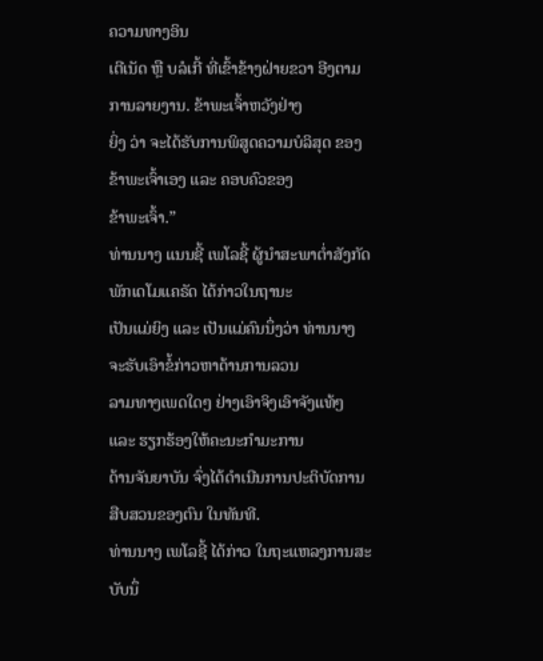ຄວາມທາງອິນ
ເຕີເນັດ ຫຼື ບລໍເກີ້ ທີ່ເຂົ້າຂ້າງຝ່າຍຂວາ ອີງຕາມການລາຍງານ. ຂ້າພະເຈົ້າຫວັງຢ່າງ
ຍິ່ງ ວ່າ ຈະໄດ້ຮັບການພິສູດຄວາມບໍລິສຸດ ຂອງຂ້າພະເຈົ້າເອງ ແລະ ຄອບຄົວຂອງ
ຂ້າພະເຈົ້າ.”
ທ່ານນາງ ແນນຊີ້ ເພໂລຊີ້ ຜູ້ນຳສະພາຕ່ຳສັງກັດພັກເດໂມແຄຣັດ ໄດ້ກ່າວໃນຖານະ
ເປັນແມ່ຍິງ ແລະ ເປັນແມ່ຄົນນຶ່ງວ່າ ທ່ານນາງ ຈະຮັບເອົາຂໍ້ກ່າວຫາດ້ານການລວນ
ລາມທາງເພດໃດໆ ຢ່າງເອົາຈິງເອົາຈັງແທ້ໆ ແລະ ຮຽກຮ້ອງໃຫ້ຄະນະກຳມະການ
ດ້ານຈັນຍາບັນ ຈົ່ງໄດ້ດຳເນີນການປະຕິບັດການສືບສວນຂອງຕົນ ໃນທັນທີ.
ທ່ານນາງ ເພໂລຊີ້ ໄດ້ກ່າວ ໃນຖະແຫລງການສະບັບນຶ່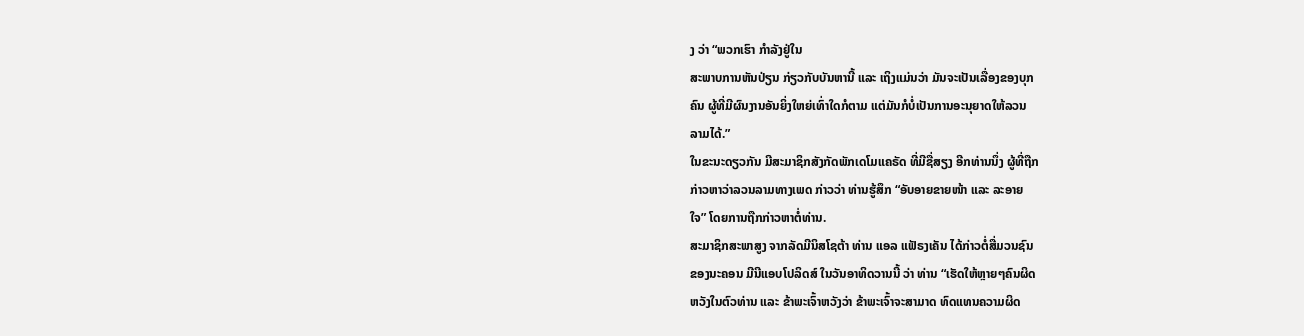ງ ວ່າ “ພວກເຮົາ ກຳລັງຢູ່ໃນ
ສະພາບການຫັນປ່ຽນ ກ່ຽວກັບບັນຫານີ້ ແລະ ເຖິງແມ່ນວ່າ ມັນຈະເປັນເລື່ອງຂອງບຸກ
ຄົນ ຜູ້ທີ່ມີຜົນງານອັນຍິ່ງໃຫຍ່ເທົ່າໃດກໍຕາມ ແຕ່ມັນກໍບໍ່ເປັນການອະນຸຍາດໃຫ້ລວນ
ລາມໄດ້.”
ໃນຂະນະດຽວກັນ ມີສະມາຊິກສັງກັດພັກເດໂມແຄຣັດ ທີ່ມີຊື່ສຽງ ອີກທ່ານນຶ່ງ ຜູ້ທີ່ຖືກ
ກ່າວຫາວ່າລວນລາມທາງເພດ ກ່າວວ່າ ທ່ານຮູ້ສຶກ “ອັບອາຍຂາຍໜ້າ ແລະ ລະອາຍ
ໃຈ” ໂດຍການຖືກກ່າວຫາຕໍ່ທ່ານ.
ສະມາຊິກສະພາສູງ ຈາກລັດມີນິສໂຊຕ້າ ທ່ານ ແອລ ແຟັຣງເຄັນ ໄດ້ກ່າວຕໍ່ສື່ມວນຊົນ
ຂອງນະຄອນ ມີນີແອບໂປລິດສ໌ ໃນວັນອາທິດວານນີ້ ວ່າ ທ່ານ “ເຮັດໃຫ້ຫຼາຍໆຄົນຜິດ
ຫວັງໃນຕົວທ່ານ ແລະ ຂ້າພະເຈົ້າຫວັງວ່າ ຂ້າພະເຈົ້າຈະສາມາດ ທົດແທນຄວາມຜິດ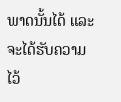ພາດນັ້ນໄດ້ ແລະ ຈະໄດ້ຮັບຄວາມໄວ້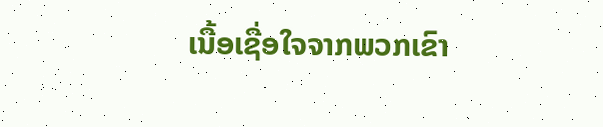ເນື້ອເຊື່ອໃຈຈາກພວກເຂົາ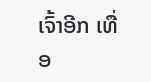ເຈົ້າອີກ ເທື່ອ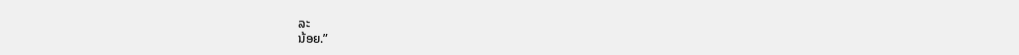ລະ
ນ້ອຍ.”